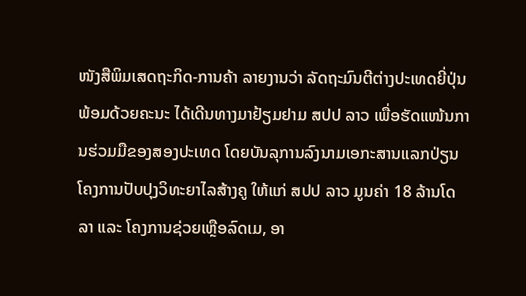ໜັງສືພິມເສດຖະກິດ-ການຄ້າ ລາຍງານວ່າ ລັດຖະມົນຕີຕ່າງປະເທດຍີ່ປຸ່ນ ພ້ອມດ້ວຍຄະນະ ໄດ້ເດີນທາງມາຢ້ຽມຢາມ ສປປ ລາວ ເພື່ອຮັດແໜ້ນການຮ່ວມມືຂອງສອງປະເທດ ໂດຍບັນລຸການລົງນາມເອກະສານແລກປ່ຽນ ໂຄງການປັບປຸງວິທະຍາໄລສ້າງຄູ ໃຫ້ແກ່ ສປປ ລາວ ມູນຄ່າ 18 ລ້ານໂດລາ ແລະ ໂຄງການຊ່ວຍເຫຼືອລົດເມ, ອາ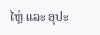ໄຫຼ່ ແລະ ອຸປະ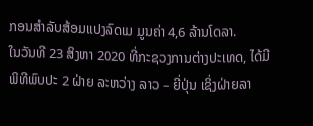ກອນສຳລັບສ້ອມແປງລົດເມ ມູນຄ່າ 4,6 ລ້ານໂດລາ.
ໃນວັນທີ 23 ສິງຫາ 2020 ທີ່ກະຊວງການຕ່າງປະເທດ, ໄດ້ມີ ພິທີພົບປະ 2 ຝ່າຍ ລະຫວ່າງ ລາວ – ຍີ່ປຸ່ນ ເຊິ່ງຝ່າຍລາ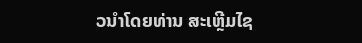ວນຳໂດຍທ່ານ ສະເຫຼີມໄຊ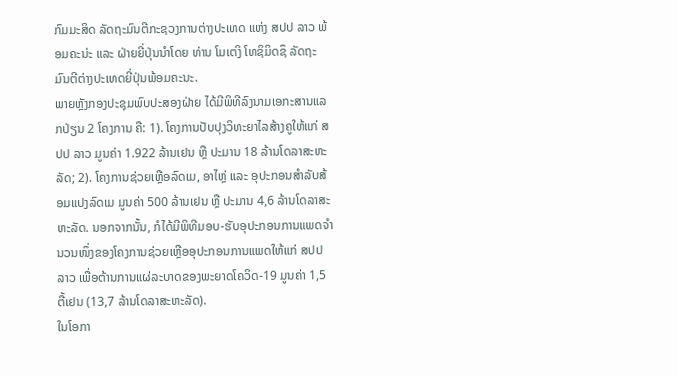ກົມມະສິດ ລັດຖະມົນຕີກະຊວງການຕ່າງປະເທດ ແຫ່ງ ສປປ ລາວ ພ້ອມຄະນ່ະ ແລະ ຝ່າຍຍີ່ປຸ່ນນຳໂດຍ ທ່ານ ໂມເຕງິ ໂທຊິມິດຊຶ ລັດຖະມົນຕີຕ່າງປະເທດຍີ່ປຸ່ນພ້ອມຄະນະ.
ພາຍຫຼັງກອງປະຊຸມພົບປະສອງຝ່າຍ ໄດ້ມີພິທີລົງນາມເອກະສານແລກປ່ຽນ 2 ໂຄງການ ຄື: 1). ໂຄງການປັບປຸງວິທະຍາໄລສ້າງຄູໃຫ້ແກ່ ສປປ ລາວ ມູນຄ່າ 1.922 ລ້ານເຢນ ຫຼື ປະມານ 18 ລ້ານໂດລາສະຫະລັດ; 2). ໂຄງການຊ່ວຍເຫຼືອລົດເມ, ອາໄຫຼ່ ແລະ ອຸປະກອນສຳລັບສ້ອມແປງລົດເມ ມູນຄ່າ 500 ລ້ານເຢນ ຫຼື ປະມານ 4,6 ລ້ານໂດລາສະຫະລັດ. ນອກຈາກນັ້ນ, ກໍໄດ້ມີພິທີມອບ-ຮັບອຸປະກອນການແພດຈຳນວນໜຶ່ງຂອງໂຄງການຊ່ວຍເຫຼືອອຸປະກອນການແພດໃຫ້ແກ່ ສປປ ລາວ ເພື່ອຕ້ານການແຜ່ລະບາດຂອງພະຍາດໂຄວິດ-19 ມູນຄ່າ 1,5 ຕື້ເຢນ (13,7 ລ້ານໂດລາສະຫະລັດ).
ໃນໂອກາ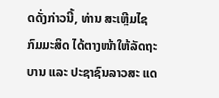ດດັ່ງກ່າວນີ້, ທ່ານ ສະເຫຼີມໄຊ ກົມມະສິດ ໄດ້ຕາງໜ້າໃຫ້ລັດຖະບານ ແລະ ປະຊາຊົນລາວສະ ແດ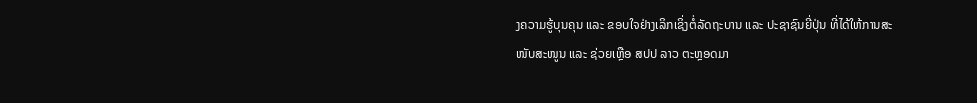ງຄວາມຮູ້ບຸນຄຸນ ແລະ ຂອບໃຈຢ່າງເລິກເຊິ່ງຕໍ່ລັດຖະບານ ແລະ ປະຊາຊົນຍີ່ປຸ່ນ ທີ່ໄດ້ໃຫ້ການສະໜັບສະໜູນ ແລະ ຊ່ວຍເຫຼືອ ສປປ ລາວ ຕະຫຼອດມາ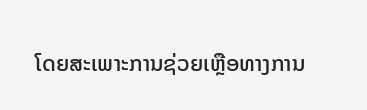ໂດຍສະເພາະການຊ່ວຍເຫຼືອທາງການ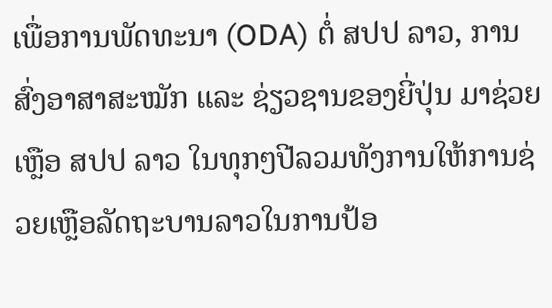ເພື່ອການພັດທະນາ (ODA) ຕໍ່ ສປປ ລາວ, ການສົ່ງອາສາສະໝັກ ແລະ ຊ່ຽວຊານຂອງຍີ່ປຸ່ນ ມາຊ່ວຍ ເຫຼືອ ສປປ ລາວ ໃນທຸກໆປີລວມທັງການໃຫ້ການຊ່ວຍເຫຼືອລັດຖະບານລາວໃນການປ້ອ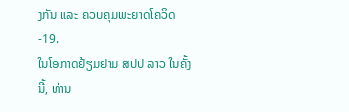ງກັນ ແລະ ຄວບຄຸມພະຍາດໂຄວິດ-19.
ໃນໂອກາດຢ້ຽມຢາມ ສປປ ລາວ ໃນຄັ້ງນີ້, ທ່ານ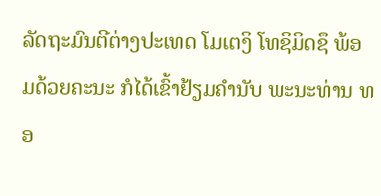ລັດຖະມົນຕີຕ່າງປະເທດ ໂມເຕງິ ໂທຊິມິດຊຶ ພ້ອມດ້ວຍຄະນະ ກໍໄດ້ເຂົ້າຢ້ຽມຄໍານັບ ພະນະທ່ານ ທອ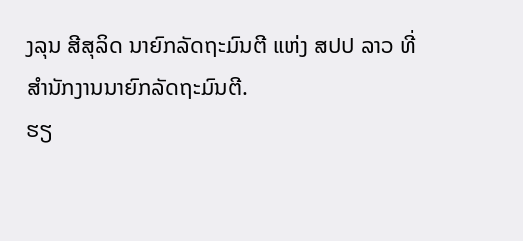ງລຸນ ສີສຸລິດ ນາຍົກລັດຖະມົນຕີ ແຫ່ງ ສປປ ລາວ ທີ່ສຳນັກງານນາຍົກລັດຖະມົນຕີ.
ຮຽ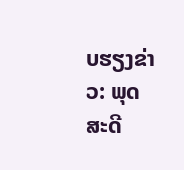ບຮຽງຂ່າວ: ພຸດສະດີ